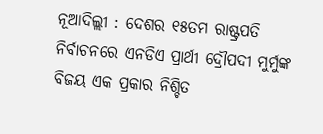ନୂଆଦିଲ୍ଲୀ : ଦେଶର ୧୫ତମ ରାଷ୍ଟ୍ରପତି ନିର୍ବାଚନରେ ଏନଡିଏ ପ୍ରାର୍ଥୀ ଦ୍ରୌପଦୀ ମୁର୍ମୁଙ୍କ ବିଜୟ ଏକ ପ୍ରକାର ନିଶ୍ଚିତ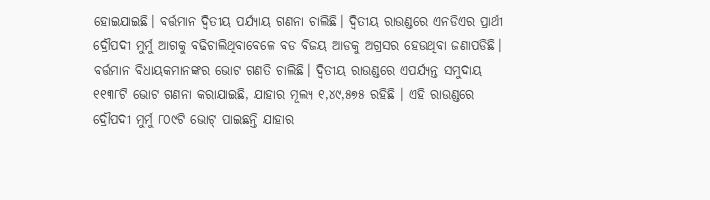ହୋଇଯାଇଛି। ବର୍ତ୍ତମାନ ଦ୍ୱିତୀୟ ପର୍ଯ୍ୟାୟ ଗଣନା ଚାଲିଛି। ଦ୍ୱିତୀୟ ରାଉଣ୍ଡରେ ଏନଡିଏର ପ୍ରାର୍ଥୀ ଦ୍ରୌପଦୀ ମୁର୍ମୁ ଆଗକୁ ବଢିଚାଲିଥିବାବେଳେ ବଡ ବିଜୟ ଆଡକୁ ଅଗ୍ରସର ହେଉଥିବା ଜଣାପଡିଛି।
ବର୍ତ୍ତମାନ ବିଧାୟକମାନଙ୍କର ଭୋଟ ଗଣତି ଚାଲିଛି। ଦ୍ୱିତୀୟ ରାଉଣ୍ଡରେ ଏପର୍ଯ୍ୟନ୍ତ ସମୁଦାୟ ୧୧୩୮ଟି ଭୋଟ ଗଣନା କରାଯାଇଛି, ଯାହାର ମୂଲ୍ୟ ୧,୪୯,୫୭୫ ରହିଛି । ଏହି ରାଉଣ୍ଡରେ ଦ୍ରୌପଦୀ ମୁର୍ମୁ ୮୦୯ଟି ଭୋଟ୍ ପାଇଛନ୍ତି ଯାହାର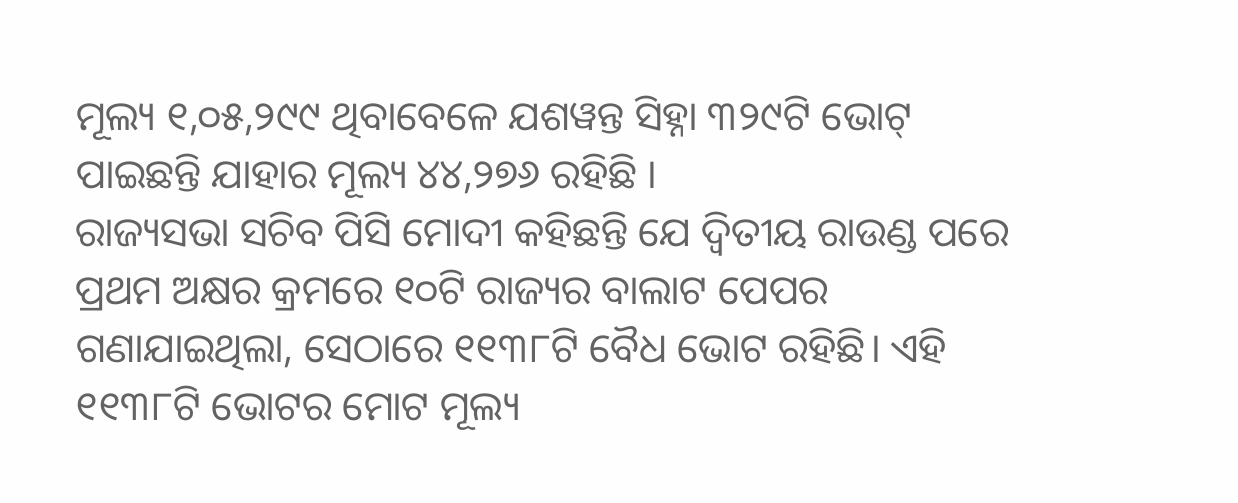ମୂଲ୍ୟ ୧,୦୫,୨୯୯ ଥିବାବେଳେ ଯଶୱନ୍ତ ସିହ୍ନା ୩୨୯ଟି ଭୋଟ୍ ପାଇଛନ୍ତି ଯାହାର ମୂଲ୍ୟ ୪୪,୨୭୬ ରହିଛି ।
ରାଜ୍ୟସଭା ସଚିବ ପିସି ମୋଦୀ କହିଛନ୍ତି ଯେ ଦ୍ୱିତୀୟ ରାଉଣ୍ଡ ପରେ ପ୍ରଥମ ଅକ୍ଷର କ୍ରମରେ ୧୦ଟି ରାଜ୍ୟର ବାଲାଟ ପେପର ଗଣାଯାଇଥିଲା, ସେଠାରେ ୧୧୩୮ଟି ବୈଧ ଭୋଟ ରହିଛି। ଏହି ୧୧୩୮ଟି ଭୋଟର ମୋଟ ମୂଲ୍ୟ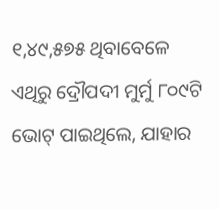୧,୪୯,୫୭୫ ଥିବାବେଳେ ଏଥିରୁ ଦ୍ରୌପଦୀ ମୁର୍ମୁ ୮୦୯ଟି ଭୋଟ୍ ପାଇଥିଲେ, ଯାହାର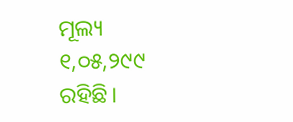ମୂଲ୍ୟ ୧,୦୫,୨୯୯ ରହିଛି।